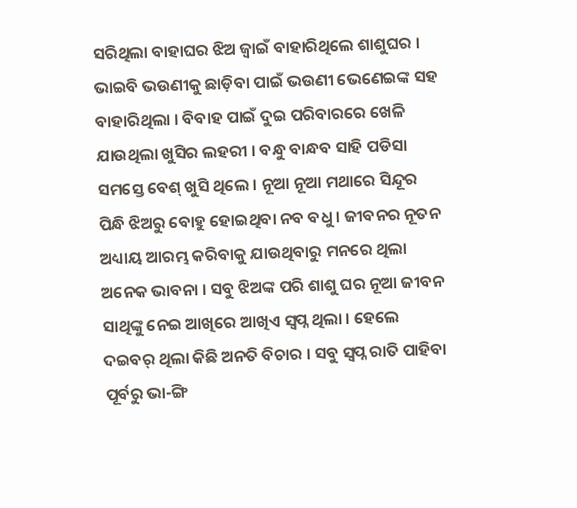ସରିଥିଲା ବାହାଘର ଝିଅ ଜ୍ବାଇଁ ବାହାରିଥିଲେ ଶାଶୁଘର । ଭାଇବି ଭଉଣୀକୁ ଛାଡ଼ିବା ପାଇଁ ଭଉଣୀ ଭେଣେଇଙ୍କ ସହ ବାହାରିଥିଲା । ବିବାହ ପାଇଁ ଦୁଇ ପରିବାରରେ ଖେଳି ଯାଉଥିଲା ଖୁସିର ଲହରୀ । ବନ୍ଧୁ ବାନ୍ଧବ ସାହି ପଡିସା ସମସ୍ତେ ବେଶ୍ ଖୁସି ଥିଲେ । ନୂଆ ନୂଆ ମଥାରେ ସିନ୍ଦୂର ପିନ୍ଧି ଝିଅରୁ ବୋହୁ ହୋଇଥିବା ନବ ବଧୁ । ଜୀବନର ନୂତନ ଅଧ୍ୟାୟ ଆରମ୍ଭ କରିବାକୁ ଯାଉଥିବାରୁ ମନରେ ଥିଲା ଅନେକ ଭାବନା । ସବୁ ଝିଅଙ୍କ ପରି ଶାଶୁ ଘର ନୂଆ ଜୀବନ ସାଥିଙ୍କୁ ନେଇ ଆଖିରେ ଆଖିଏ ସ୍ୱପ୍ନ ଥିଲା । ହେଲେ ଦଇବର୍ ଥିଲା କିଛି ଅନତି ବିଚାର । ସବୁ ସ୍ବପ୍ନ ରାତି ପାହିବା ପୂର୍ବରୁ ଭା-ଙ୍ଗି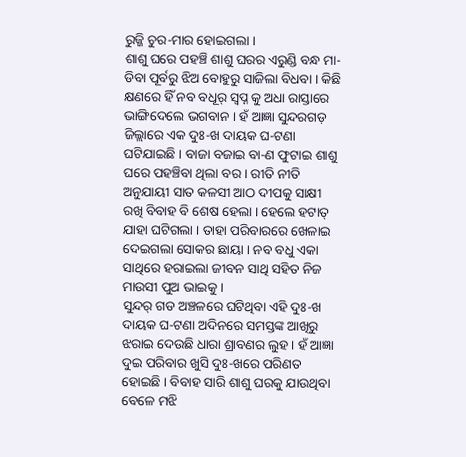ରୁଜ୍ଜି ଚୁର-ମାର ହୋଇଗଲା ।
ଶାଶୁ ଘରେ ପହଞ୍ଚି ଶାଶୁ ଘରର ଏରୁଣ୍ଡି ବନ୍ଧ ମା-ଡିବା ପୂର୍ବରୁ ଝିଅ ବୋହୁରୁ ସାଜିଲା ବିଧବା । କିଛି କ୍ଷଣରେ ହିଁ ନବ ବଧୂର୍ ସ୍ୱପ୍ନ କୁ ଅଧା ରାସ୍ତାରେ ଭାଙ୍ଗିଦେଲେ ଭଗବାନ । ହଁ ଆଜ୍ଞା ସୁନ୍ଦରଗଡ଼ ଜିଲ୍ଲାରେ ଏକ ଦୁଃ-ଖ ଦାୟକ ଘ-ଟଣା ଘଟିଯାଇଛି । ବାଜା ବଜାଇ ବା-ଣ ଫୁଟାଇ ଶାଶୁ ଘରେ ପହଞ୍ଚିବା ଥିଲା ବର । ରୀତି ନୀତି ଅନୁଯାୟୀ ସାତ କଳସୀ ଆଠ ଦୀପକୁ ସାକ୍ଷୀ ରଖି ବିବାହ ବି ଶେଷ ହେଲା । ହେଲେ ହଟାତ୍ ଯାହା ଘଟିଗଲା । ତାହା ପରିବାରରେ ଖେଳାଇ ଦେଇଗଲା ସୋକର ଛାୟା । ନବ ବଧୁ ଏକା ସାଥିରେ ହରାଇଲା ଜୀବନ ସାଥି ସହିତ ନିଜ ମାଉସୀ ପୁଅ ଭାଇକୁ ।
ସୁନ୍ଦର୍ ଗଡ ଅଞ୍ଚଳରେ ଘଟିଥିବା ଏହି ଦୁଃ-ଖ ଦାୟକ ଘ-ଟଣା ଅଦିନରେ ସମସ୍ତଙ୍କ ଆଖିରୁ ଝରାଇ ଦେଉଛି ଧାରା ଶ୍ରାବଣର ଲୁହ । ହଁ ଆଜ୍ଞା ଦୁଇ ପରିବାର ଖୁସି ଦୁଃ-ଖରେ ପରିଣତ ହୋଇଛି । ବିବାହ ସାରି ଶାଶୁ ଘରକୁ ଯାଉଥିବା ବେଳେ ମଝି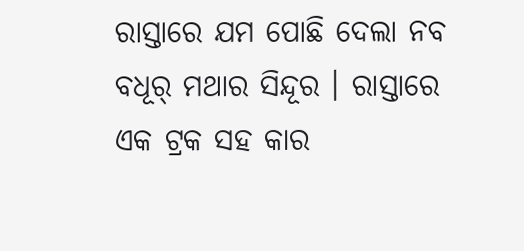ରାସ୍ତାରେ ଯମ ପୋଛି ଦେଲା ନବ ବଧୂର୍ ମଥାର ସିନ୍ଦୂର । ରାସ୍ତାରେ ଏକ ଟ୍ରକ ସହ କାର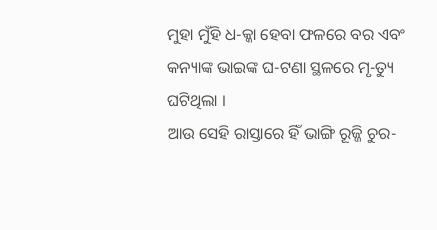ମୁହା ମୁଁହି ଧ-କ୍କା ହେବା ଫଳରେ ବର ଏବଂ କନ୍ୟାଙ୍କ ଭାଇଙ୍କ ଘ-ଟଣା ସ୍ଥଳରେ ମୃ-ତ୍ୟୁ ଘଟିଥିଲା ।
ଆଉ ସେହି ରାସ୍ତାରେ ହିଁ ଭାଙ୍ଗି ରୂଜ୍ଜି ଚୁର-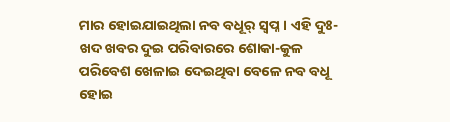ମାର ହୋଇଯାଇଥିଲା ନବ ବଧୂର୍ ସ୍ୱପ୍ନ । ଏହି ଦୁଃ-ଖଦ ଖବର ଦୁଇ ପରିବାରରେ ଶୋକା-କୁଳ ପରିବେଶ ଖେଳାଇ ଦେଇଥିବା ବେଳେ ନବ ବଧୂ ହୋଇ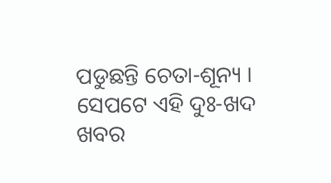ପଡୁଛନ୍ତି ଚେତା-ଶୂନ୍ୟ । ସେପଟେ ଏହି ଦୁଃ-ଖଦ ଖବର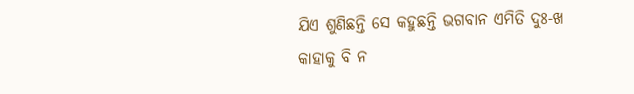ଯିଏ ଶୁଣିଛନ୍ତି ସେ କହୁଛନ୍ତି ଭଗବାନ ଏମିତି ଦୁଃ-ଖ କାହାକୁ ବି ନ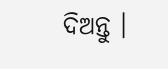ଦିଅନ୍ତୁ ।